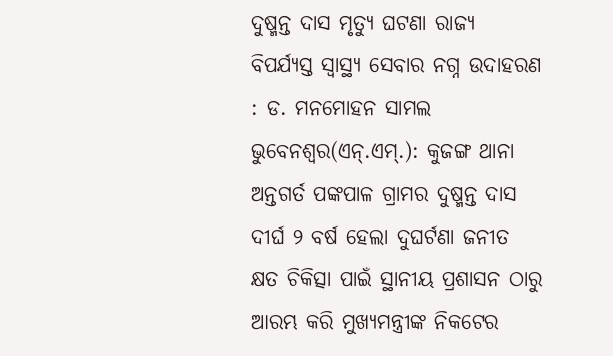ଦୁଷ୍ମନ୍ତ ଦାସ ମୃତ୍ୟୁ ଘଟଣା ରାଜ୍ୟ ବିପର୍ଯ୍ୟସ୍ତ ସ୍ୱାସ୍ଥ୍ୟ ସେବାର ନଗ୍ନ ଉଦାହରଣ : ଡ. ମନମୋହନ ସାମଲ
ଭୁବେନଶ୍ୱର(ଏନ୍.ଏମ୍.): କୁଜଙ୍ଗ ଥାନା ଅନ୍ତଗର୍ତ ପଙ୍କପାଳ ଗ୍ରାମର ଦୁଷ୍ମନ୍ତ ଦାସ ଦୀର୍ଘ ୨ ବର୍ଷ ହେଲା ଦୁଘର୍ଟଣା ଜନୀତ କ୍ଷତ ଚିକିତ୍ସା ପାଇଁ ସ୍ଥାନୀୟ ପ୍ରଶାସନ ଠାରୁ ଆରମ୍ଭ କରି ମୁଖ୍ୟମନ୍ତ୍ରୀଙ୍କ ନିକଟେର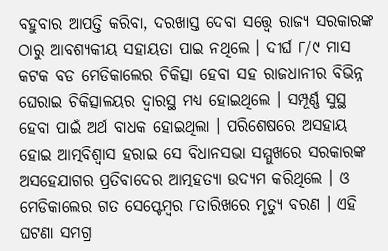ବହୁବାର ଆପତ୍ତି କରିବା, ଦରଖାସ୍ତ ଦେବା ସତ୍ତ୍ୱେ ରାଜ୍ୟ ସରକାରଙ୍କ ଠାରୁ ଆବଶ୍ୟକୀୟ ସହାୟତା ପାଇ ନଥିଲେ । ଦୀର୍ଘ ୮/୯ ମାସ କଟକ ବଡ ମେଡିକାଲେର ଚିକିତ୍ସା ହେବା ସହ ରାଜଧାନୀର ବିଭିନ୍ନ ଘେରାଇ ଚିକିତ୍ସାଳୟର ଦ୍ୱାରସ୍ଥ ମଧ୍ୟ ହୋଇଥିଲେ । ସମ୍ପୂର୍ଣ୍ଣ ସୁସ୍ଥ ହେବା ପାଇଁ ଅର୍ଥ ବାଧକ ହୋଇଥିଲା । ପରିଶେଷରେ ଅସହାୟ ହୋଇ ଆତ୍ମବିଶ୍ୱାସ ହରାଇ ସେ ବିଧାନସଭା ସମ୍ମୁଖରେ ସରକାରଙ୍କ ଅସହେଯାଗର ପ୍ରତିବାଦେର ଆତ୍ମହତ୍ୟା ଉଦ୍ୟମ କରିଥିଲେ । ଓ ମେଡିକାଲେର ଗତ ସେପ୍ଟେମ୍ବର ୮ତାରିଖରେ ମୃତ୍ୟୁ ବରଣ । ଏହି ଘଟଣା ସମଗ୍ର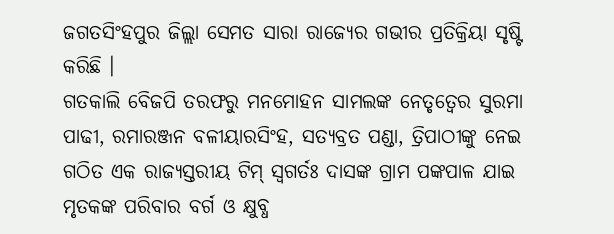ଜଗତସିଂହପୁର ଜିଲ୍ଲା ସେମତ ସାରା ରାଜ୍ୟେର ଗଭୀର ପ୍ରତିକ୍ରିୟା ସୃଷ୍ଟି କରିଛି ।
ଗତକାଲି ବେିଜପି ତରଫରୁ ମନମୋହନ ସାମଲଙ୍କ ନେତୃତ୍ୱେର ସୁରମା ପାଢୀ, ରମାରଞ୍ଜନ ବଳୀୟାରସିଂହ, ସତ୍ୟବ୍ରତ ପଣ୍ଡା, ତ୍ରିପାଠୀଙ୍କୁ ନେଇ ଗଠିତ ଏକ ରାଜ୍ୟସ୍ତରୀୟ ଟିମ୍ ସ୍ୱଗର୍ତଃ ଦାସଙ୍କ ଗ୍ରାମ ପଙ୍କପାଳ ଯାଇ ମୃତକଙ୍କ ପରିବାର ବର୍ଗ ଓ କ୍ଷୁବ୍ଧ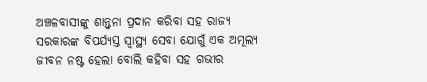ଅଞ୍ଚଳବାସୀଙ୍କୁ ଶାନ୍ତ୍ୱନା ପ୍ରଦାନ କରିବା ସହ ରାଜ୍ୟ ସରକାରଙ୍କ ବିପର୍ଯ୍ୟସ୍ତ ସ୍ୱାସ୍ଥ୍ୟ ସେବା ଯୋଗୁଁ ଏକ ଅମୂଲ୍ୟ ଜୀବନ ନଷ୍ଟ ହେଲା ବୋଲି କହିବା ସହ ଗଭୀର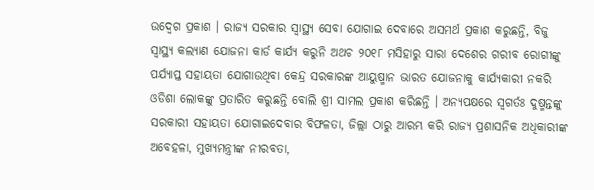ଉଦ୍ବେଗ ପ୍ରକାଶ । ରାଜ୍ୟ ସରକାର ସ୍ୱାସ୍ଥ୍ୟ ସେବା ଯୋଗାଇ ଦେବାରେ ଅସମର୍ଥ ପ୍ରକାଶ କରୁଛନ୍ତି, ବିଜୁ ସ୍ୱାସ୍ଥ୍ୟ କଲ୍ୟାଣ ଯୋଜନା କାର୍ଡ କାର୍ଯ୍ୟ କରୁନି ଅଥଚ ୨୦୧୮ ମସିହାରୁ ସାରା ଦେଶେର ଗରୀବ ରୋଗୀଙ୍କୁ ପର୍ଯ୍ୟାପ୍ତ ସହାୟତା ଯୋଗାଉଥିବା କେନ୍ଦ୍ର ସରକାରଙ୍କ ଆୟୁଷ୍ମାନ ଭାରତ ଯୋଜନାକୁ କାର୍ଯ୍ୟକାରୀ ନକରି ଓଡିଶା ଲୋକଙ୍କୁ ପ୍ରତାରିତ କରୁଛନ୍ତି ବୋଲି ଶ୍ରୀ ସାମଲ ପ୍ରକାଶ କରିଛନ୍ତି । ଅନ୍ୟପକ୍ଷରେ ସ୍ୱଗର୍ତଃ ଦୁଷ୍ମନ୍ତଙ୍କୁ ସରକାରୀ ସହାୟତା ଯୋଗାଇଦେବାର ବିଫଳତା, ଜିଲ୍ଲା ଠାରୁ ଆରମ୍ଭ କରି ରାଜ୍ୟ ପ୍ରଶାସନିକ ଅଧିକାରୀଙ୍କ ଅବେହଳା, ମୁଖ୍ୟମନ୍ତ୍ରୀଙ୍କ ନୀରବତା,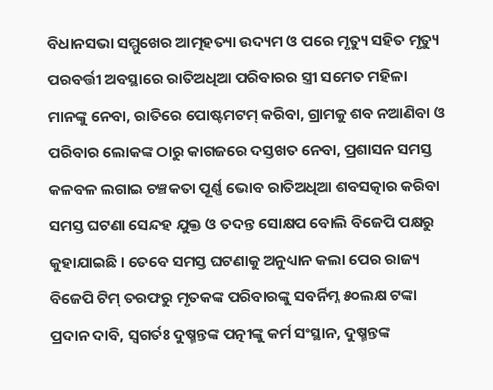ବିଧାନସଭା ସମ୍ମୁଖେର ଆତ୍ମହତ୍ୟା ଉଦ୍ୟମ ଓ ପରେ ମୃତ୍ୟୁ ସହିତ ମୃତ୍ୟୁ ପରବର୍ତ୍ତୀ ଅବସ୍ଥାରେ ରାତିଅଧିଆ ପରିବାରର ସ୍ତ୍ରୀ ସମେତ ମହିଳା ମାନଙ୍କୁ ନେବା, ରାତିରେ ପୋଷ୍ଟମଟମ୍ କରିବା, ଗ୍ରାମକୁ ଶବ ନଆଣିବା ଓ ପରିବାର ଲୋକଙ୍କ ଠାରୁ କାଗଜରେ ଦସ୍ତଖତ ନେବା, ପ୍ରଶାସନ ସମସ୍ତ କଳବଳ ଲଗାଇ ଚଞ୍ଚକତା ପୂର୍ଣ୍ଣ ଭୋବ ରାତିଅଧିଆ ଶବସତ୍କାର କରିବା ସମସ୍ତ ଘଟଣା ସେନ୍ଦହ ଯୁକ୍ତ ଓ ତଦନ୍ତ ସୋକ୍ଷପ ବୋଲି ବିଜେପି ପକ୍ଷରୁ କୁହାଯାଇଛି । ତେବେ ସମସ୍ତ ଘଟଣାକୁ ଅନୁଧ୍ୟାନ କଲା ପେର ରାଜ୍ୟ ବିଜେପି ଟିମ୍ ତରଫରୁ ମୃତକଙ୍କ ପରିବାରଙ୍କୁ ସବର୍ନିମ୍ନ ୫୦ଲକ୍ଷ ଟଙ୍କା ପ୍ରଦାନ ଦାବି, ସ୍ୱଗର୍ତଃ ଦୁଷ୍ମନ୍ତଙ୍କ ପତ୍ନୀଙ୍କୁ କର୍ମ ସଂସ୍ଥାନ, ଦୁଷ୍ମନ୍ତଙ୍କ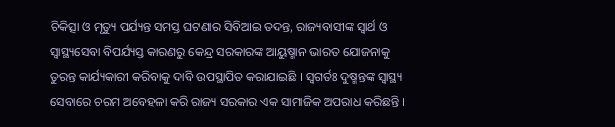ଚିକିତ୍ସା ଓ ମୃତ୍ୟୁ ପର୍ଯ୍ୟନ୍ତ ସମସ୍ତ ଘଟଣାର ସିବିଆଇ ତଦନ୍ତ, ରାଜ୍ୟବାସୀଙ୍କ ସ୍ୱାର୍ଥ ଓ ସ୍ୱାସ୍ଥ୍ୟସେବା ବିପର୍ଯ୍ୟସ୍ତ କାରଣରୁ କେନ୍ଦ୍ର ସରକାରଙ୍କ ଆୟୁଷ୍ମାନ ଭାରତ ଯୋଜନାକୁ ତୁରନ୍ତ କାର୍ଯ୍ୟକାରୀ କରିବାକୁ ଦାବି ଉପସ୍ଥାପିତ କରାଯାଇଛି । ସ୍ୱଗର୍ତଃ ଦୁଷ୍ମନ୍ତଙ୍କ ସ୍ୱାସ୍ଥ୍ୟ ସେବାରେ ଚରମ ଅବେହଳା କରି ରାଜ୍ୟ ସରକାର ଏକ ସାମାଜିକ ଅପରାଧ କରିଛନ୍ତି ।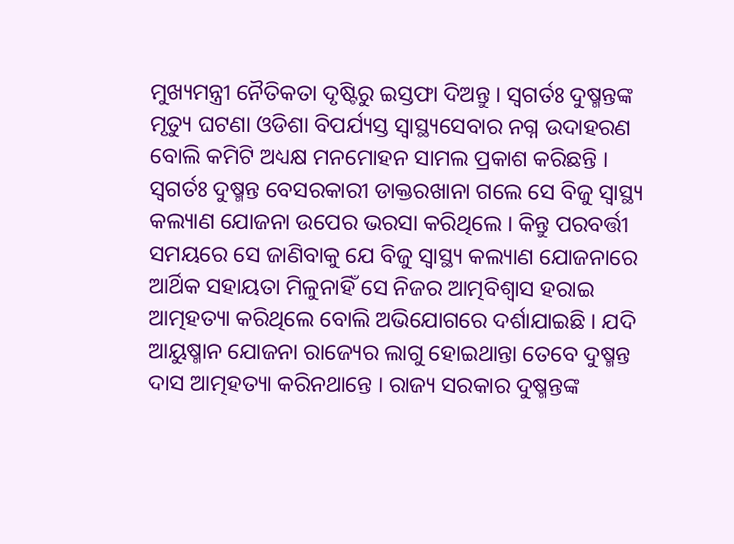ମୁଖ୍ୟମନ୍ତ୍ରୀ ନୈତିକତା ଦୃଷ୍ଟିରୁ ଇସ୍ତଫା ଦିଅନ୍ତୁ । ସ୍ୱଗର୍ତଃ ଦୁଷ୍ମନ୍ତଙ୍କ ମୃତ୍ୟୁ ଘଟଣା ଓଡିଶା ବିପର୍ଯ୍ୟସ୍ତ ସ୍ୱାସ୍ଥ୍ୟସେବାର ନଗ୍ନ ଉଦାହରଣ ବୋଲି କମିଟି ଅଧ୍ୟକ୍ଷ ମନମୋହନ ସାମଲ ପ୍ରକାଶ କରିଛନ୍ତି । ସ୍ୱଗର୍ତଃ ଦୁଷ୍ମନ୍ତ ବେସରକାରୀ ଡାକ୍ତରଖାନା ଗଲେ ସେ ବିଜୁ ସ୍ୱାସ୍ଥ୍ୟ କଲ୍ୟାଣ ଯୋଜନା ଉପେର ଭରସା କରିଥିଲେ । କିନ୍ତୁ ପରବର୍ତ୍ତୀ ସମୟରେ ସେ ଜାଣିବାକୁ ଯେ ବିଜୁ ସ୍ୱାସ୍ଥ୍ୟ କଲ୍ୟାଣ ଯୋଜନାରେ ଆର୍ଥିକ ସହାୟତା ମିଳୁନାହିଁ ସେ ନିଜର ଆତ୍ମବିଶ୍ୱାସ ହରାଇ ଆତ୍ମହତ୍ୟା କରିଥିଲେ ବୋଲି ଅଭିଯୋଗରେ ଦର୍ଶାଯାଇଛି । ଯଦି ଆୟୁଷ୍ମାନ ଯୋଜନା ରାଜ୍ୟେର ଲାଗୁ ହୋଇଥାନ୍ତା ତେବେ ଦୁଷ୍ମନ୍ତ ଦାସ ଆତ୍ମହତ୍ୟା କରିନଥାନ୍ତେ । ରାଜ୍ୟ ସରକାର ଦୁଷ୍ମନ୍ତଙ୍କ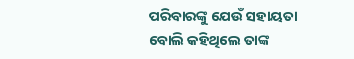ପରିବାରଙ୍କୁ ଯେଉଁ ସହାୟତା ବୋଲି କହିଥିଲେ ତାଙ୍କ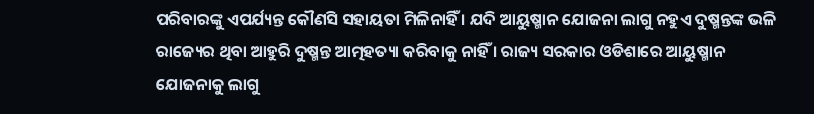ପରିବାରଙ୍କୁ ଏପର୍ଯ୍ୟନ୍ତ କୌଣସି ସହାୟତା ମିଳିନାହିଁ । ଯଦି ଆୟୁଷ୍ମାନ ଯୋଜନା ଲାଗୁ ନହୁଏ ଦୁଷ୍ମନ୍ତଙ୍କ ଭଳି ରାଜ୍ୟେର ଥିବା ଆହୁରି ଦୁଷ୍ମନ୍ତ ଆତ୍ମହତ୍ୟା କରିବାକୁ ନାହିଁ । ରାଜ୍ୟ ସରକାର ଓଡିଶାରେ ଆୟୁଷ୍ମାନ ଯୋଜନାକୁ ଲାଗୁ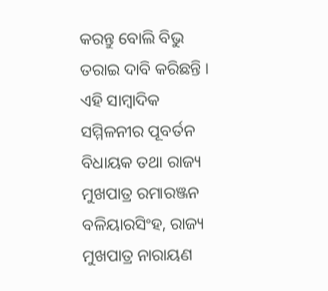କରନ୍ତୁ ବୋଲି ବିଭୁ ତରାଇ ଦାବି କରିଛନ୍ତି । ଏହି ସାମ୍ବାଦିକ ସମ୍ମିଳନୀର ପୂବର୍ତନ ବିଧାୟକ ତଥା ରାଜ୍ୟ ମୁଖପାତ୍ର ରମାରଞ୍ଜନ ବଳିୟାରସିଂହ, ରାଜ୍ୟ ମୁଖପାତ୍ର ନାରାୟଣ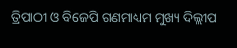ତ୍ରିପାଠୀ ଓ ବିଜେପି ଗଣମାଧ୍ୟମ ମୁଖ୍ୟ ଦିଲ୍ଲୀପ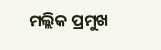ମଲ୍ଲିକ ପ୍ରମୁଖ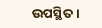ଉପସ୍ଥିତ ।